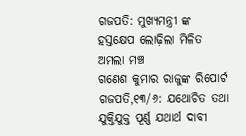ଗଜପତି: ମୁଖ୍ୟମନ୍ତ୍ରୀ ଙ୍କ ହସ୍ତକ୍ଷେପ ଲୋଢ଼ିଲା ମିଳିତ ଅମଲା ମଞ୍ଚ
ଗଣେଶ କୁମାର ରାଜୁଙ୍କ ରିପୋର୍ଟ
ଗଜପତି,୧୩/୬: ଯଥୋଚିତ ତଥା ଯୁକ୍ତିଯୁକ୍ତ ପୂର୍ଣ୍ଣ ଯଥାର୍ଥ ଦାବୀ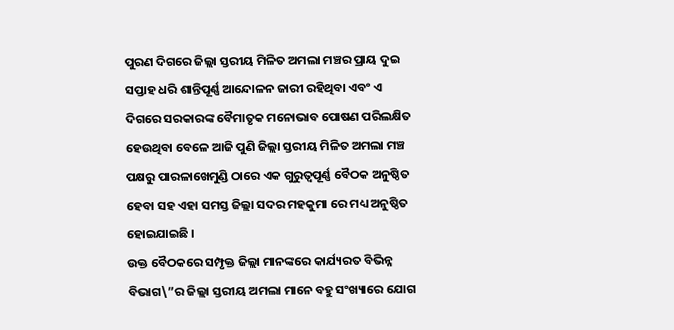ପୁରଣ ଦିଗରେ ଜିଲ୍ଲା ସ୍ତରୀୟ ମିଳିତ ଅମଲା ମଞ୍ଚର ପ୍ରାୟ ଦୁଇ ସପ୍ତାହ ଧରି ଶାନ୍ତିପୂର୍ଣ୍ଣ ଆନ୍ଦୋଳନ ଜାରୀ ରହିଥିବା ଏବଂ ଏ ଦିଗରେ ସରକାରଙ୍କ ବୈମାତୃକ ମନୋଭାବ ପୋଷଣ ପରିଲକ୍ଷିତ ହେଉଥିବା ବେଳେ ଆଜି ପୁଣି ଜିଲ୍ଲା ସ୍ତରୀୟ ମିଳିତ ଅମଲା ମଞ୍ଚ ପକ୍ଷରୁ ପାରଳାଖେମୁଣ୍ଡି ଠାରେ ଏକ ଗୁରୁତ୍ୱପୂର୍ଣ୍ଣ ବୈଠକ ଅନୁଷ୍ଠିତ ହେବା ସହ ଏହା ସମସ୍ତ ଜିଲ୍ଲା ସଦର ମହକୁମା ରେ ମଧ୍ୟ ଅନୁଷ୍ଠିତ ହୋଇଯାଇଛି ।
ଉକ୍ତ ବୈଠକରେ ସମ୍ପୃକ୍ତ ଜିଲ୍ଲା ମାନଙ୍କରେ କାର୍ଯ୍ୟରତ ବିଭିନ୍ନ ବିଭାଗ\”ର ଜିଲ୍ଲା ସ୍ତରୀୟ ଅମଲା ମାନେ ବହୁ ସଂଖ୍ୟାରେ ଯୋଗ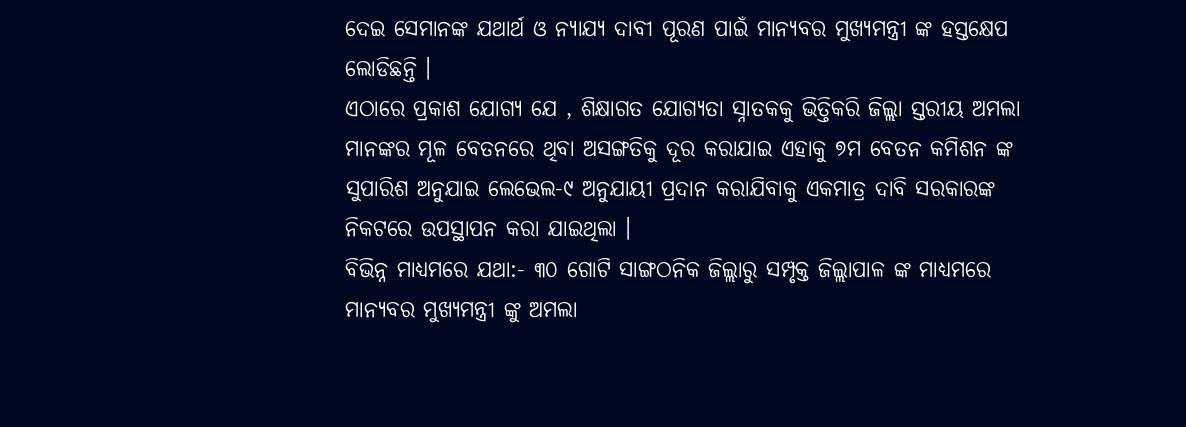ଦେଇ ସେମାନଙ୍କ ଯଥାର୍ଥ ଓ ନ୍ୟାଯ୍ୟ ଦାବୀ ପୂରଣ ପାଇଁ ମାନ୍ୟବର ମୁଖ୍ୟମନ୍ତ୍ରୀ ଙ୍କ ହସ୍ତକ୍ଷେପ ଲୋଡିଛନ୍ତି ।
ଏଠାରେ ପ୍ରକାଶ ଯୋଗ୍ୟ ଯେ , ଶିକ୍ଷାଗତ ଯୋଗ୍ୟତା ସ୍ନାତକକୁ ଭିତ୍ତିକରି ଜିଲ୍ଲା ସ୍ତରୀୟ ଅମଲା ମାନଙ୍କର ମୂଳ ବେତନରେ ଥିବା ଅସଙ୍ଗତିକୁ ଦୂର କରାଯାଇ ଏହାକୁ ୭ମ ବେତନ କମିଶନ ଙ୍କ ସୁପାରିଶ ଅନୁଯାଇ ଲେଭେଲ-୯ ଅନୁଯାୟୀ ପ୍ରଦାନ କରାଯିବାକୁ ଏକମାତ୍ର ଦାବି ସରକାରଙ୍କ ନିକଟରେ ଉପସ୍ଥାପନ କରା ଯାଇଥିଲା ।
ବିଭିନ୍ନ ମାଧ୍ୟମରେ ଯଥା:- ୩୦ ଗୋଟି ସାଙ୍ଗଠନିକ ଜିଲ୍ଲାରୁ ସମ୍ପୃକ୍ତ ଜିଲ୍ଲାପାଳ ଙ୍କ ମାଧ୍ୟମରେ ମାନ୍ୟବର ମୁଖ୍ୟମନ୍ତ୍ରୀ ଙ୍କୁ ଅମଲା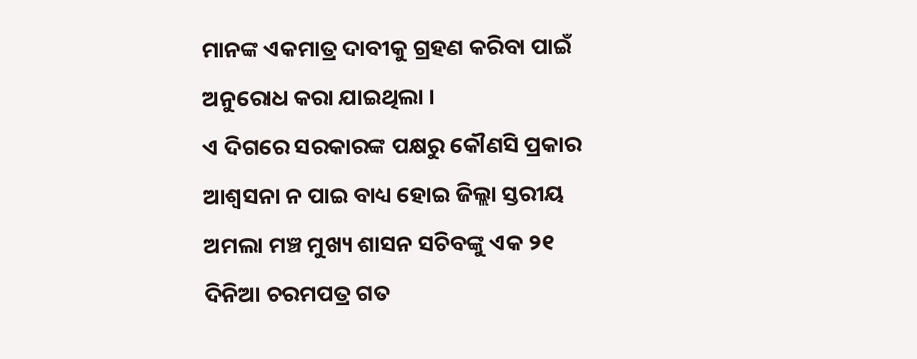ମାନଙ୍କ ଏକମାତ୍ର ଦାବୀକୁ ଗ୍ରହଣ କରିବା ପାଇଁ ଅନୁରୋଧ କରା ଯାଇଥିଲା ।
ଏ ଦିଗରେ ସରକାରଙ୍କ ପକ୍ଷରୁ କୌଣସି ପ୍ରକାର ଆଶ୍ୱସନା ନ ପାଇ ବାଧ୍ୟ ହୋଇ ଜିଲ୍ଲା ସ୍ତରୀୟ ଅମଲା ମଞ୍ଚ ମୁଖ୍ୟ ଶାସନ ସଚିବଙ୍କୁ ଏକ ୨୧ ଦିନିଆ ଚରମପତ୍ର ଗତ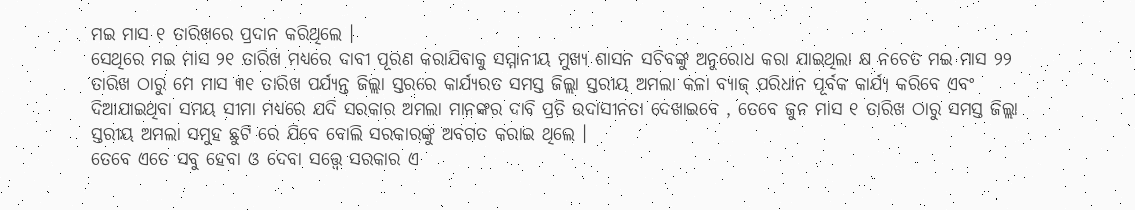ମଇ ମାସ ୧ ତାରିଖରେ ପ୍ରଦାନ କରିଥିଲେ ।
ସେଥିରେ ମଇ ମାସ ୨୧ ତାରିଖ ମଧ୍ୟରେ ଦାବୀ ପୂରଣ କରାଯିବାକୁ ସମ୍ମାନୀୟ ମୁଖ୍ୟ ଶାସନ ସଚିବଙ୍କୁ ଅନୁରୋଧ କରା ଯାଇଥିଲା କ୍ଷ ନଚେତ ମଇ ମାସ ୨୨ ତାରିଖ ଠାରୁ ମେ ମାସ ୩୧ ତାରିଖ ପର୍ଯ୍ୟନ୍ତ ଜିଲ୍ଲା ସ୍ତରରେ କାର୍ଯ୍ୟରତ ସମସ୍ତ ଜିଲ୍ଲା ସ୍ତରୀୟ ଅମଲା କଳା ବ୍ୟାଜ୍ ପରିଧାନ ପୂର୍ବକ କାର୍ଯ୍ୟ କରିବେ ଏବଂ ଦିଆଯାଇଥିବା ସମୟ ସୀମା ମଧ୍ୟରେ ଯଦି ସରକାର ଅମଲା ମାନଙ୍କର ଦାବି ପ୍ରତି ଉଦାସୀନତା ଦେଖାଇବେ , ତେବେ ଜୁନ ମାସ ୧ ତାରିଖ ଠାରୁ ସମସ୍ତ ଜିଲ୍ଲା ସ୍ତରୀୟ ଅମଲା ସମୁହ ଛୁଟି ରେ ଯିବେ ବୋଲି ସରକାରଙ୍କୁ ଅବଗତ କରାଇ ଥିଲେ ।
ତେବେ ଏତେ ସବୁ ହେବା ଓ ଦେବା ସତ୍ତ୍ୱେ ସରକାର ଏ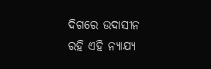ଦିଗରେ ଉଦାସୀନ ରହି ଏହି ନ୍ୟାଯ୍ୟ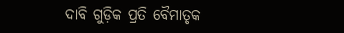ଦାବି ଗୁଡ଼ିକ ପ୍ରତି ବୈମାତୃକ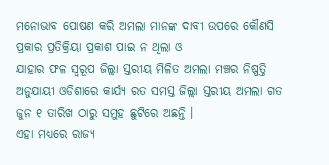ମନୋଭାବ ପୋଷଣ କରି ଅମଲା ମାନଙ୍କ ଦାବୀ ଉପରେ କୌଣସି ପ୍ରକାର ପ୍ରତିକ୍ରିୟା ପ୍ରକାଶ ପାଇ ନ ଥିଲା ଓ
ଯାହାର ଫଳ ସ୍ୱରୂପ ଜିଲ୍ଲା ସ୍ତରୀୟ ମିଳିତ ଅମଲା ମଞ୍ଚର ନିଷ୍ପତ୍ତି ଅନୁଯାୟୀ ଓଡିଶାରେ କାର୍ଯ୍ୟ ରତ ସମସ୍ତ ଜିଲ୍ଲା ସ୍ତରୀୟ ଅମଲା ଗତ ଜୁନ ୧ ତାରିଖ ଠାରୁ ସମୁହ ଛୁଟିରେ ଅଛନ୍ତି ।
ଏହା ମଧ୍ୟରେ ରାଜ୍ୟ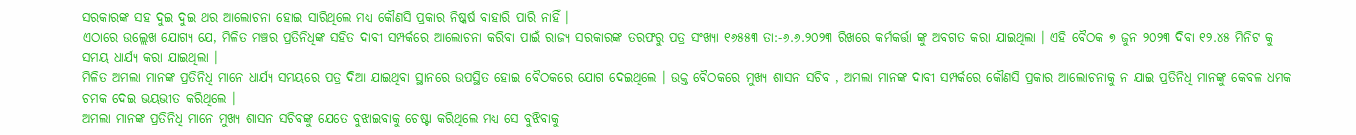ସରକାରଙ୍କ ସହ ଦୁଇ ଦୁଇ ଥର ଆଲୋଚନା ହୋଇ ସାରିଥିଲେ ମଧ୍ୟ କୌଣସି ପ୍ରକାର ନିଷ୍କର୍ଷ ବାହାରି ପାରି ନାହିଁ ।
ଏଠାରେ ଉଲ୍ଲେଖ ଯୋଗ୍ୟ ଯେ, ମିଳିତ ମଞ୍ଚର ପ୍ରତିନିଧିଙ୍କ ସହିତ ଦାବୀ ସମ୍ପର୍କରେ ଆଲୋଚନା କରିବା ପାଇଁ ରାଜ୍ୟ ସରକାରଙ୍କ ତରଫରୁ ପତ୍ର ସଂଖ୍ୟା ୧୬୫୫୩ ତା:-୬.୬.୨୦୨୩ ରିଖରେ କର୍ମକର୍ତ୍ତା ଙ୍କୁ ଅବଗତ କରା ଯାଇଥିଲା । ଏହି ବୈଠକ ୭ ଜୁନ ୨୦୨୩ ଦିବା ୧୨.୪୫ ମିନିଟ କୁ ସମୟ ଧାର୍ଯ୍ୟ କରା ଯାଇଥିଲା ।
ମିଳିତ ଅମଲା ମାନଙ୍କ ପ୍ରତିନିଧି ମାନେ ଧାର୍ଯ୍ୟ ସମୟରେ ପତ୍ର ଦିଆ ଯାଇଥିବା ସ୍ଥାନରେ ଉପସ୍ଥିତ ହୋଇ ବୈଠକରେ ଯୋଗ ଦେଇଥିଲେ । ଉକ୍ତ ବୈଠକରେ ମୁଖ୍ୟ ଶାସନ ସଚିବ , ଅମଲା ମାନଙ୍କ ଦାବୀ ସମ୍ପର୍କରେ କୌଣସି ପ୍ରକାର ଆଲୋଚନାକୁ ନ ଯାଇ ପ୍ରତିନିଧି ମାନଙ୍କୁ କେବଳ ଧମକ ଚମକ ଦେଇ ଭୟଭୀତ କରିଥିଲେ ।
ଅମଲା ମାନଙ୍କ ପ୍ରତିନିଧି ମାନେ ମୁଖ୍ୟ ଶାସନ ସଚିବଙ୍କୁ ଯେତେ ବୁଝାଇବାକୁ ଚେଷ୍ଟା କରିଥିଲେ ମଧ୍ୟ ସେ ବୁଝିବାକୁ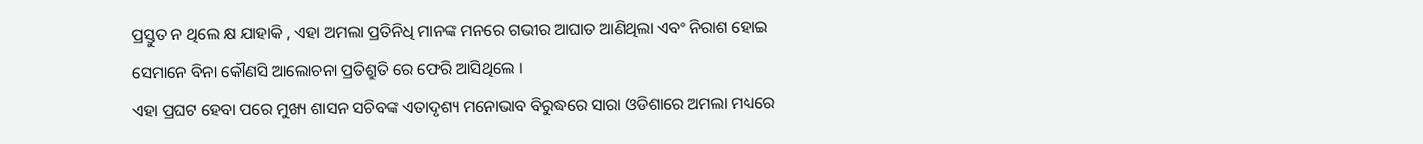ପ୍ରସ୍ତୁତ ନ ଥିଲେ କ୍ଷ ଯାହାକି , ଏହା ଅମଲା ପ୍ରତିନିଧି ମାନଙ୍କ ମନରେ ଗଭୀର ଆଘାତ ଆଣିଥିଲା ଏବଂ ନିରାଶ ହୋଇ ସେମାନେ ବିନା କୌଣସି ଆଲୋଚନା ପ୍ରତିଶ୍ରୁତି ରେ ଫେରି ଆସିଥିଲେ ।
ଏହା ପ୍ରଘଟ ହେବା ପରେ ମୁଖ୍ୟ ଶାସନ ସଚିବଙ୍କ ଏତାଦୃଶ୍ୟ ମନୋଭାବ ବିରୁଦ୍ଧରେ ସାରା ଓଡିଶାରେ ଅମଲା ମଧ୍ୟରେ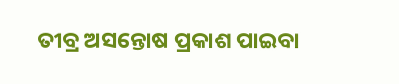ତୀବ୍ର ଅସନ୍ତୋଷ ପ୍ରକାଶ ପାଇବା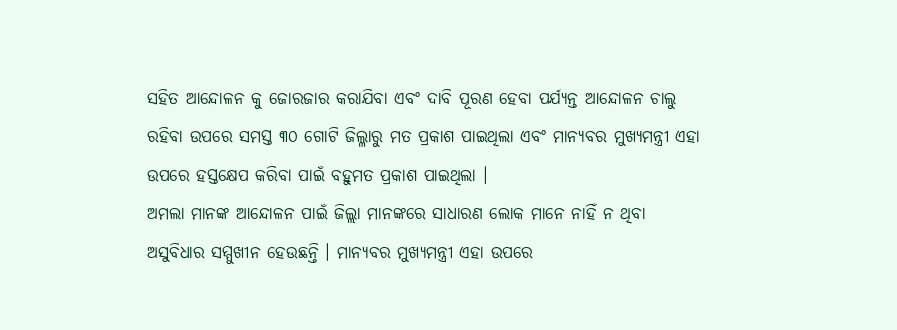ସହିତ ଆନ୍ଦୋଳନ କୁ ଜୋରଜାର କରାଯିବା ଏବଂ ଦାବି ପୂରଣ ହେବା ପର୍ଯ୍ୟନ୍ତ ଆନ୍ଦୋଳନ ଚାଲୁ ରହିବା ଉପରେ ସମସ୍ତ ୩୦ ଗୋଟି ଜିଲ୍ଳାରୁ ମତ ପ୍ରକାଶ ପାଇଥିଲା ଏବଂ ମାନ୍ୟବର ମୁଖ୍ୟମନ୍ତ୍ରୀ ଏହା ଉପରେ ହସ୍ତକ୍ଷେପ କରିବା ପାଇଁ ବହୁମତ ପ୍ରକାଶ ପାଇଥିଲା ।
ଅମଲା ମାନଙ୍କ ଆନ୍ଦୋଳନ ପାଇଁ ଜିଲ୍ଲା ମାନଙ୍କରେ ସାଧାରଣ ଲୋକ ମାନେ ନାହିଁ ନ ଥିବା ଅସୁବିଧାର ସମ୍ମୁଖୀନ ହେଉଛନ୍ତି । ମାନ୍ୟବର ମୁଖ୍ୟମନ୍ତ୍ରୀ ଏହା ଉପରେ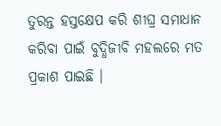ତୁରନ୍ତ ହସ୍ତକ୍ଷେପ କରି ଶୀଘ୍ର ସମାଧାନ କରିବା ପାଇଁ ବୁଦ୍ଧିଜୀବି ମହଲରେ ମତ ପ୍ରକାଶ ପାଇଛି ।